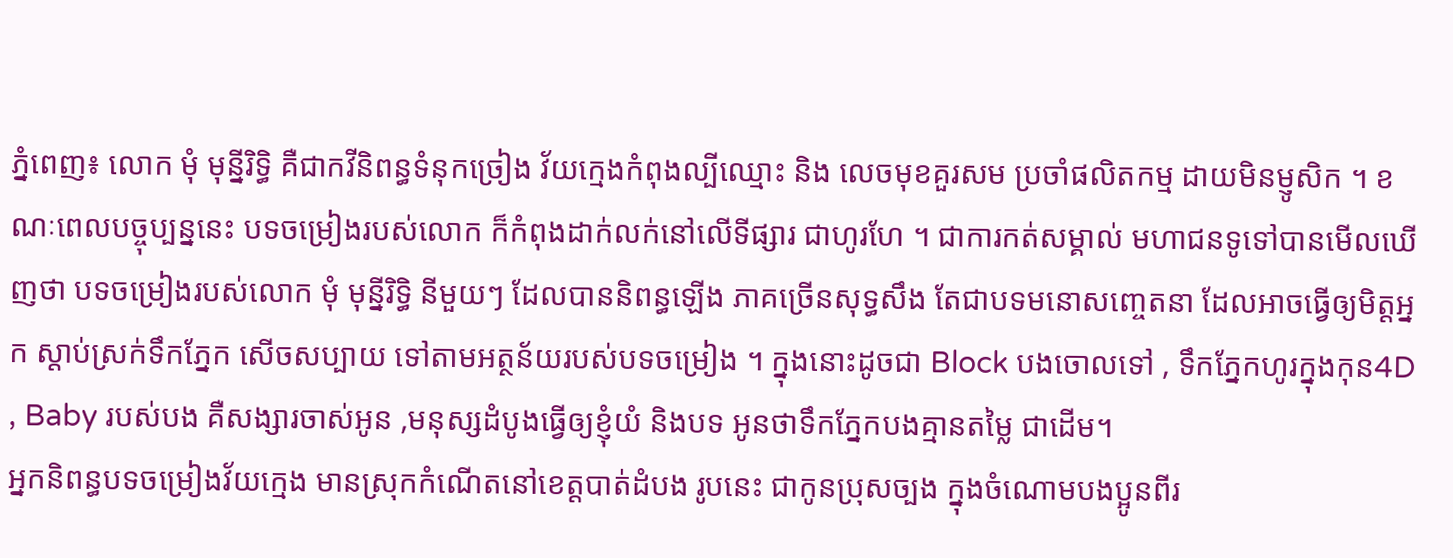ភ្នំពេញ៖ លោក មុំ មុន្នីរិទ្ធិ គឺជាកវីនិពន្ធទំនុកច្រៀង វ័យក្មេងកំពុងល្បីឈ្មោះ និង លេចមុខគួរសម ប្រចាំផលិតកម្ម ដាយមិនម្ញូសិក ។ ខណៈពេលបច្ចុប្បន្ននេះ បទចម្រៀងរបស់លោក ក៏កំពុងដាក់លក់នៅលើទីផ្សារ ជាហូរហែ ។ ជាការកត់សម្គាល់ មហាជនទូទៅបានមើលឃើញថា បទចម្រៀងរបស់លោក មុំ មុន្នីរិទ្ធិ នីមួយៗ ដែលបាននិពន្ធឡើង ភាគច្រើនសុទ្ធសឹង តែជាបទមនោសញ្ចេតនា ដែលអាចធ្វើឲ្យមិត្តអ្នក ស្តាប់ស្រក់ទឹកភ្នែក សើចសប្បាយ ទៅតាមអត្ថន័យរបស់បទចម្រៀង ។ ក្នុងនោះដូចជា Block បងចោលទៅ , ទឹកភ្នែកហូរក្នុងកុន4D , Baby របស់បង គឺសង្សារចាស់អូន ,មនុស្សដំបូងធ្វើឲ្យខ្ញុំយំ និងបទ អូនថាទឹកភ្នែកបងគ្មានតម្លៃ ជាដើម។
អ្នកនិពន្ធបទចម្រៀងវ័យក្មេង មានស្រុកកំណើតនៅខេត្តបាត់ដំបង រូបនេះ ជាកូនប្រុសច្បង ក្នុងចំណោមបងប្អូនពីរ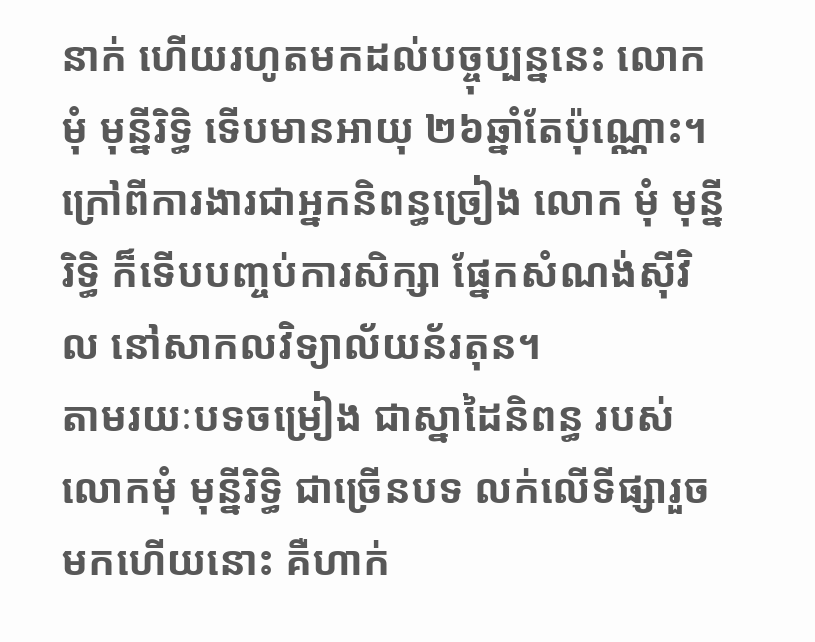នាក់ ហើយរហូតមកដល់បច្ចុប្បន្ននេះ លោក មុំ មុន្នីរិទ្ធិ ទើបមានអាយុ ២៦ឆ្នាំតែប៉ុណ្ណោះ។ ក្រៅពីការងារជាអ្នកនិពន្ធច្រៀង លោក មុំ មុន្នីរិទ្ធិ ក៏ទើបបញ្ចប់ការសិក្សា ផ្នែកសំណង់ស៊ីវិល នៅសាកលវិទ្យាល័យន័រតុន។
តាមរយៈបទចម្រៀង ជាស្នាដៃនិពន្ធ របស់លោកមុំ មុន្នីរិទ្ធិ ជាច្រើនបទ លក់លើទីផ្សារួចមកហើយនោះ គឺហាក់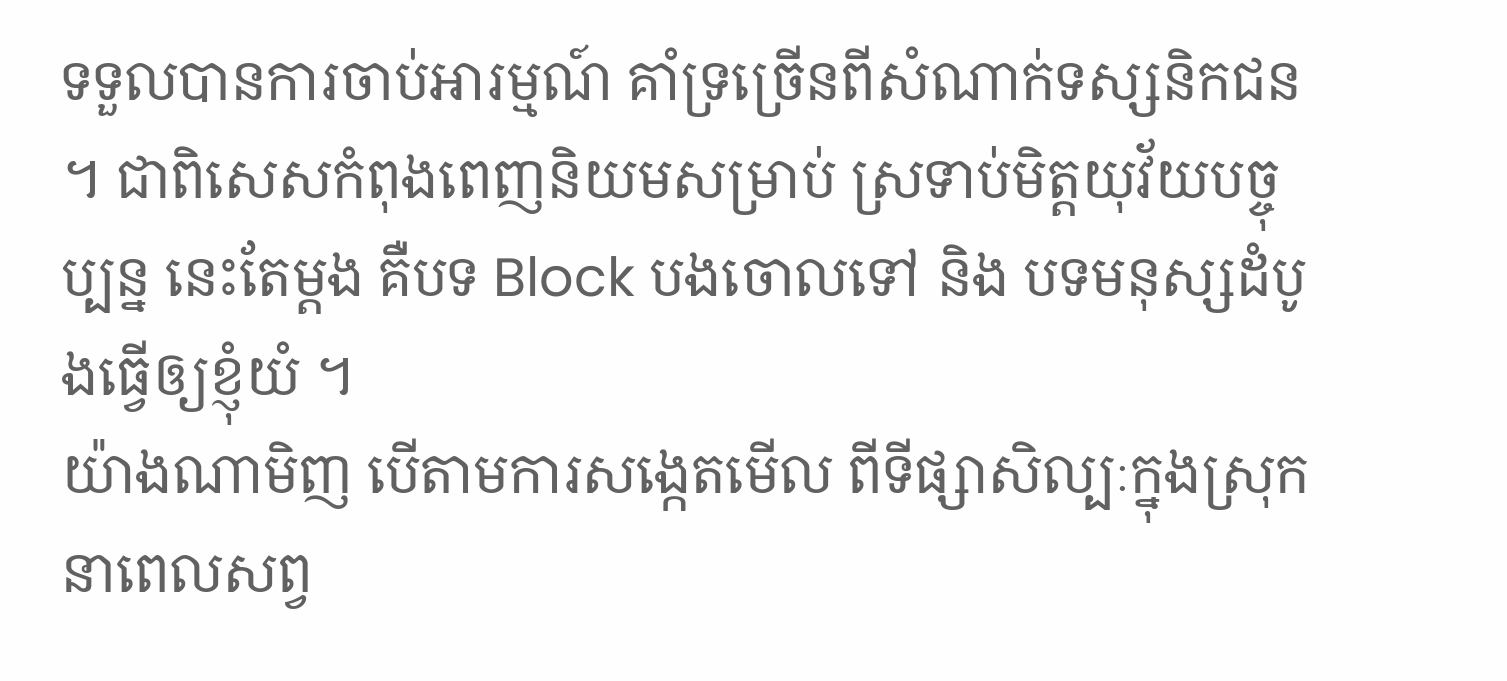ទទួលបានការចាប់អារម្មណ៍ គាំទ្រច្រើនពីសំណាក់ទស្សនិកជន ។ ជាពិសេសកំពុងពេញនិយមសម្រាប់ ស្រទាប់មិត្តយុវ័យបច្ចុប្បន្ន នេះតែម្តង គឺបទ Block បងចោលទៅ និង បទមនុស្សដំបូងធ្វើឲ្យខ្ញុំយំ ។
យ៉ាងណាមិញ បើតាមការសង្កេតមើល ពីទីផ្សាសិល្បៈក្នុងស្រុក នាពេលសព្វ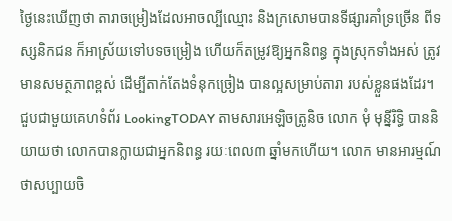ថ្ងៃនេះឃើញថា តារាចម្រៀងដែលអាចល្បីឈ្មោះ និងក្រសោមបានទីផ្សារគាំទ្រច្រើន ពីទស្សនិកជន ក៏អាស្រ័យទៅបទចម្រៀង ហើយក៏តម្រូវឱ្យអ្នកនិពន្ធ ក្នុងស្រុកទាំងអស់ ត្រូវមានសមត្ថភាពខ្ពស់ ដើម្បីតាក់តែងទំនុកច្រៀង បានល្អសម្រាប់តារា របស់ខ្លួនផងដែរ។
ជួបជាមួយគេហទំព័រ LookingTODAY តាមសារអេឡិចត្រូនិច លោក មុំ មុន្នីរិទ្ធិ បាននិយាយថា លោកបានក្លាយជាអ្នកនិពន្ធ រយៈពេល៣ ឆ្នាំមកហើយ។ លោក មានអារម្មណ៍ថាសប្បាយចិ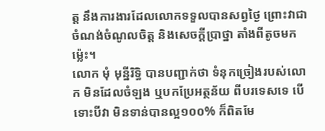ត្ត នឹងការងារដែលលោកទទួលបានសព្វថ្ងៃ ព្រោះវាជាចំណង់ចំណូលចិត្ត និងសេចក្តីប្រាថ្នា តាំងពីតូចមកម្ល៉េះ។
លោក មុំ មុន្នីរិទ្ធិ បានបញ្ជាក់ថា ទំនុកច្រៀងរបស់លោក មិនដែលចំឡង ឬបកប្រែអត្ថន័យ ពីបរទេសទេ បើទោះបីវា មិនទាន់បានល្អ១០០% ក៏ពិតមែ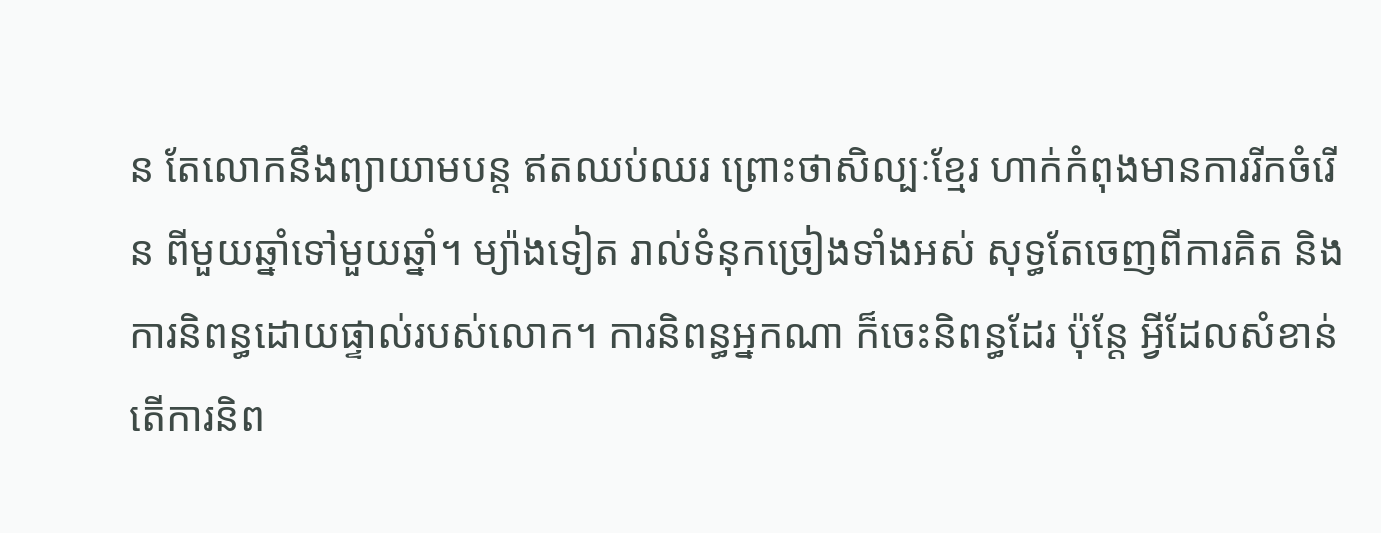ន តែលោកនឹងព្យាយាមបន្ត ឥតឈប់ឈរ ព្រោះថាសិល្បៈខ្មែរ ហាក់កំពុងមានការរីកចំរើន ពីមួយឆ្នាំទៅមួយឆ្នាំ។ ម្យ៉ាងទៀត រាល់ទំនុកច្រៀងទាំងអស់ សុទ្ធតែចេញពីការគិត និងការនិពន្ធដោយផ្ទាល់របស់លោក។ ការនិពន្ធអ្នកណា ក៏ចេះនិពន្ធដែរ ប៉ុន្តែ អ្វីដែលសំខាន់ តើការនិព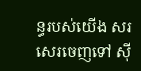ន្ធរបស់យើង សរសេរចេញទៅ ស៊ី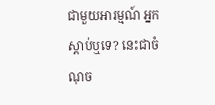ជាមួយអារម្មណ៍ អ្នកស្តាប់ឬទេ? នេះជាចំណុច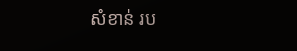សំខាន់ រប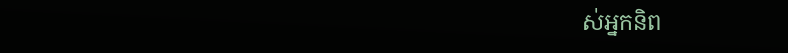ស់អ្នកនិព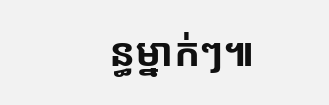ន្ធម្នាក់ៗ៕